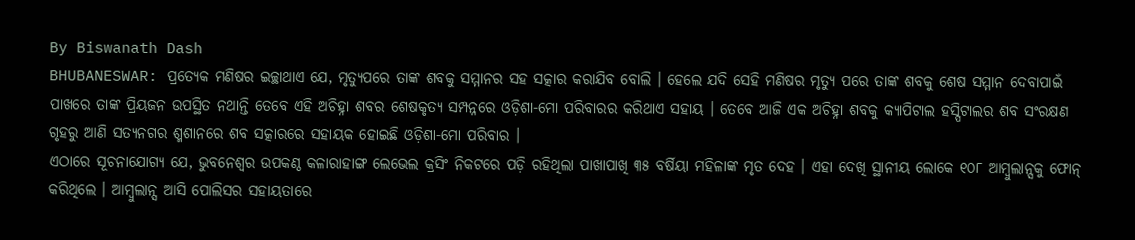By Biswanath Dash
BHUBANESWAR: ପ୍ରତ୍ୟେକ ମଣିଷର ଇଚ୍ଛାଥାଏ ଯେ, ମୃତ୍ୟୁପରେ ତାଙ୍କ ଶବକୁ ସମ୍ମାନର ସହ ସତ୍କାର କରାଯିବ ବୋଲି । ହେଲେ ଯଦି ସେହି ମଣିଷର ମୃତ୍ୟୁ ପରେ ତାଙ୍କ ଶବକୁ ଶେଷ ସମ୍ମାନ ଦେବାପାଇଁ ପାଖରେ ତାଙ୍କ ପ୍ରିୟଜନ ଉପସ୍ଥିତ ନଥାନ୍ତି ତେବେ ଏହି ଅଚିହ୍ନା ଶବର ଶେଷକୃତ୍ୟ ସମ୍ପନ୍ନରେ ଓଡ଼ିଶା-ମୋ ପରିବାରର କରିଥାଏ ସହାୟ । ତେବେ ଆଜି ଏକ ଅଚିହ୍ନା ଶବକୁ କ୍ୟାପିଟାଲ ହସ୍ପିଟାଲର ଶବ ସଂରକ୍ଷଣ ଗୃହରୁ ଆଣି ସତ୍ୟନଗର ଶ୍ମଶାନରେ ଶବ ସତ୍କାରରେ ସହାୟକ ହୋଇଛି ଓଡ଼ିଶା-ମୋ ପରିବାର ।
ଏଠାରେ ସୂଚନାଯୋଗ୍ୟ ଯେ, ଭୁବନେଶ୍ୱର ଉପକଣ୍ଠ କଳାରାହାଙ୍ଗ ଲେଭେଲ କ୍ରସିଂ ନିକଟରେ ପଡ଼ି ରହିଥିଲା ପାଖାପାଖି ୩୫ ବର୍ଷିୟା ମହିଳାଙ୍କ ମୃତ ଦେହ । ଏହା ଦେଖି ସ୍ଥାନୀୟ ଲୋକେ ୧୦୮ ଆମ୍ବୁଲାନ୍ସକୁ ଫୋନ୍ କରିଥିଲେ । ଆମ୍ବୁଲାନ୍ସ ଆସି ପୋଲିସର ସହାୟତାରେ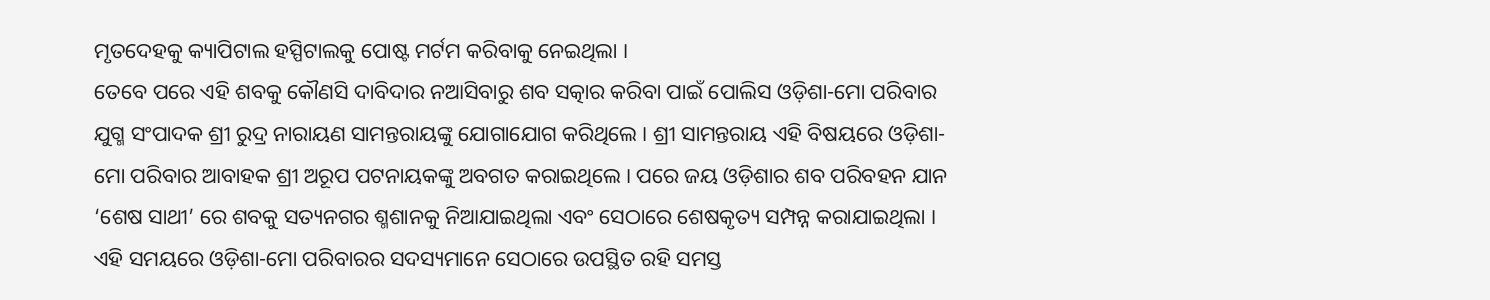ମୃତଦେହକୁ କ୍ୟାପିଟାଲ ହସ୍ପିଟାଲକୁ ପୋଷ୍ଟ ମର୍ଟମ କରିବାକୁ ନେଇଥିଲା ।
ତେବେ ପରେ ଏହି ଶବକୁ କୌଣସି ଦାବିଦାର ନଆସିବାରୁ ଶବ ସତ୍କାର କରିବା ପାଇଁ ପୋଲିସ ଓଡ଼ିଶା-ମୋ ପରିବାର ଯୁଗ୍ମ ସଂପାଦକ ଶ୍ରୀ ରୁଦ୍ର ନାରାୟଣ ସାମନ୍ତରାୟଙ୍କୁ ଯୋଗାଯୋଗ କରିଥିଲେ । ଶ୍ରୀ ସାମନ୍ତରାୟ ଏହି ବିଷୟରେ ଓଡ଼ିଶା-ମୋ ପରିବାର ଆବାହକ ଶ୍ରୀ ଅରୂପ ପଟନାୟକଙ୍କୁ ଅବଗତ କରାଇଥିଲେ । ପରେ ଜୟ ଓଡ଼ିଶାର ଶବ ପରିବହନ ଯାନ ‘ଶେଷ ସାଥୀ’ ରେ ଶବକୁ ସତ୍ୟନଗର ଶ୍ମଶାନକୁ ନିଆଯାଇଥିଲା ଏବଂ ସେଠାରେ ଶେଷକୃତ୍ୟ ସମ୍ପନ୍ନ କରାଯାଇଥିଲା । ଏହି ସମୟରେ ଓଡ଼ିଶା-ମୋ ପରିବାରର ସଦସ୍ୟମାନେ ସେଠାରେ ଉପସ୍ଥିତ ରହି ସମସ୍ତ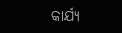କାର୍ଯ୍ୟ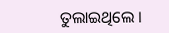ତୁଲାଇଥିଲେ ।